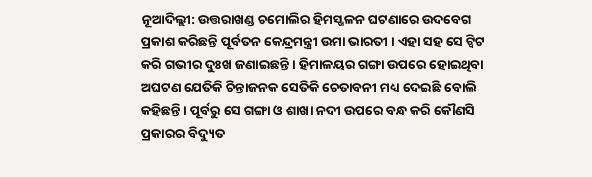ନୂଆଦିଲ୍ଲୀ: ଉତ୍ତରାଖଣ୍ଡ ଚମୋଲିର ହିମସ୍ଖଳନ ଘଟଣାରେ ଉଦବେଗ ପ୍ରକାଶ କରିଛନ୍ତି ପୂର୍ବତନ କେନ୍ଦ୍ରମନ୍ତ୍ରୀ ଉମା ଭାରତୀ । ଏହା ସହ ସେ ଟ୍ବିଟ କରି ଗଭୀର ଦୁଃଖ ଜଣାଇଛନ୍ତି । ହିମାଳୟର ଗଙ୍ଗା ଉପରେ ହୋଇଥିବା ଅଘଟଣ ଯେତିକି ଚିନ୍ତାଜନକ ସେତିକି ଚେତାବନୀ ମଧ୍ୟ ଦେଇଛି ବୋଲି କହିଛନ୍ତି । ପୂର୍ବରୁ ସେ ଗଙ୍ଗା ଓ ଶାଖା ନଦୀ ଉପରେ ବନ୍ଧ କରି କୌଣସି ପ୍ରକାରର ବିଦ୍ୟୁତ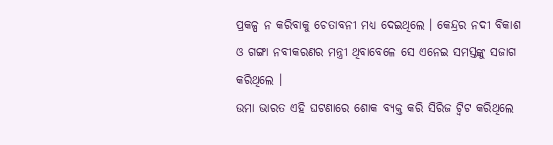ପ୍ରକଳ୍ପ ନ କରିବାକୁ ଚେତାବନୀ ମଧ୍ୟ ଦେଇଥିଲେ । କେନ୍ଦ୍ରର ନଦୀ ବିକାଶ ଓ ଗଙ୍ଗା ନବୀକରଣର ମନ୍ତ୍ରୀ ଥିବାବେଳେ ସେ ଏନେଇ ସମସ୍ତଙ୍କୁ ସଜାଗ କରିଥିଲେ ।
ଉମା ଭାରତ ଏହି ଘଟଣାରେ ଶୋକ ବ୍ୟକ୍ତ କରି ସିରିଜ ଟ୍ବିଟ କରିଥିଲେ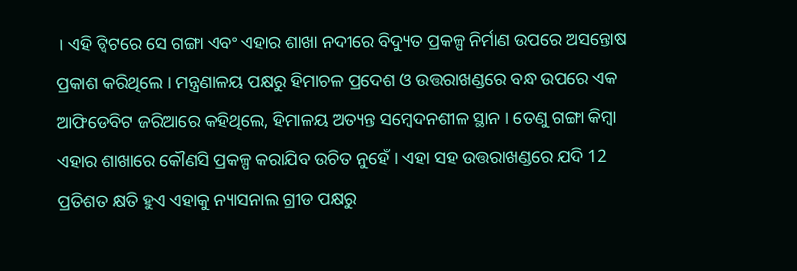। ଏହି ଟ୍ବିଟରେ ସେ ଗଙ୍ଗା ଏବଂ ଏହାର ଶାଖା ନଦୀରେ ବିଦ୍ୟୁତ ପ୍ରକଳ୍ପ ନିର୍ମାଣ ଉପରେ ଅସନ୍ତୋଷ ପ୍ରକାଶ କରିଥିଲେ । ମନ୍ତ୍ରଣାଳୟ ପକ୍ଷରୁ ହିମାଚଳ ପ୍ରଦେଶ ଓ ଉତ୍ତରାଖଣ୍ଡରେ ବନ୍ଧ ଉପରେ ଏକ ଆଫିଡେବିଟ ଜରିଆରେ କହିଥିଲେ, ହିମାଳୟ ଅତ୍ୟନ୍ତ ସମ୍ବେଦନଶୀଳ ସ୍ଥାନ । ତେଣୁ ଗଙ୍ଗା କିମ୍ବା ଏହାର ଶାଖାରେ କୌଣସି ପ୍ରକଳ୍ପ କରାଯିବ ଉଚିତ ନୁହେଁ । ଏହା ସହ ଉତ୍ତରାଖଣ୍ଡରେ ଯଦି 12 ପ୍ରତିଶତ କ୍ଷତି ହୁଏ ଏହାକୁ ନ୍ୟାସନାଲ ଗ୍ରୀଡ ପକ୍ଷରୁ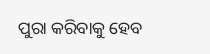ପୁରା କରିବାକୁ ହେବ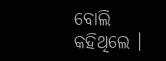ବୋଲି କହିଥିଲେ ।